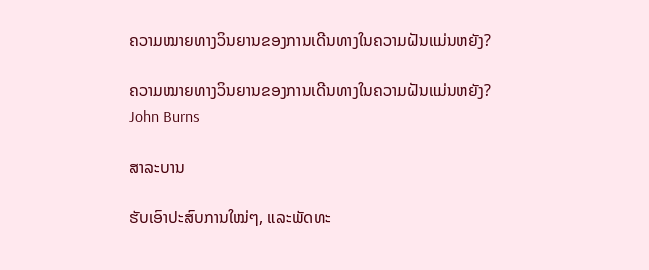ຄວາມໝາຍທາງວິນຍານຂອງການເດີນທາງໃນຄວາມຝັນແມ່ນຫຍັງ?

ຄວາມໝາຍທາງວິນຍານຂອງການເດີນທາງໃນຄວາມຝັນແມ່ນຫຍັງ?
John Burns

ສາລະບານ

ຮັບເອົາປະສົບການໃໝ່ໆ, ແລະພັດທະ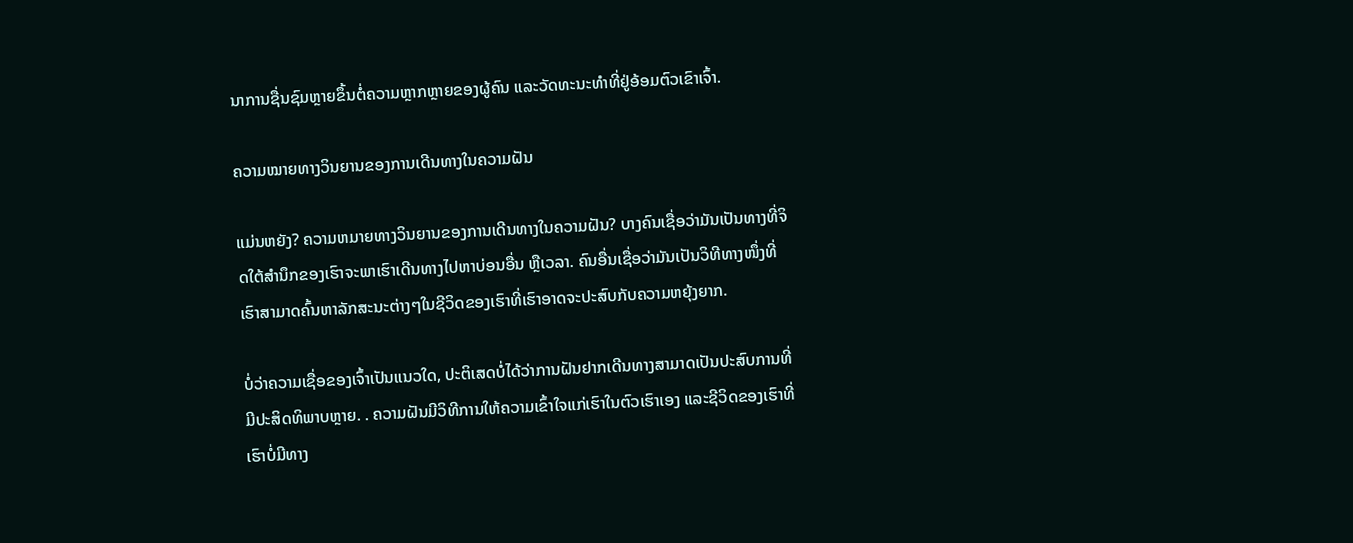ນາການຊື່ນຊົມຫຼາຍຂຶ້ນຕໍ່ຄວາມຫຼາກຫຼາຍຂອງຜູ້ຄົນ ແລະວັດທະນະທໍາທີ່ຢູ່ອ້ອມຕົວເຂົາເຈົ້າ.

ຄວາມໝາຍທາງວິນຍານຂອງການເດີນທາງໃນຄວາມຝັນ

ແມ່ນຫຍັງ? ຄວາມຫມາຍທາງວິນຍານຂອງການເດີນທາງໃນຄວາມຝັນ? ບາງຄົນເຊື່ອວ່າມັນເປັນທາງທີ່ຈິດໃຕ້ສຳນຶກຂອງເຮົາຈະພາເຮົາເດີນທາງໄປຫາບ່ອນອື່ນ ຫຼືເວລາ. ຄົນອື່ນເຊື່ອວ່າມັນເປັນວິທີທາງໜຶ່ງທີ່ເຮົາສາມາດຄົ້ນຫາລັກສະນະຕ່າງໆໃນຊີວິດຂອງເຮົາທີ່ເຮົາອາດຈະປະສົບກັບຄວາມຫຍຸ້ງຍາກ.

ບໍ່ວ່າຄວາມເຊື່ອຂອງເຈົ້າເປັນແນວໃດ, ປະຕິເສດບໍ່ໄດ້ວ່າການຝັນຢາກເດີນທາງສາມາດເປັນປະສົບການທີ່ມີປະສິດທິພາບຫຼາຍ. . ຄວາມຝັນມີວິທີການໃຫ້ຄວາມເຂົ້າໃຈແກ່ເຮົາໃນຕົວເຮົາເອງ ແລະຊີວິດຂອງເຮົາທີ່ເຮົາບໍ່ມີທາງ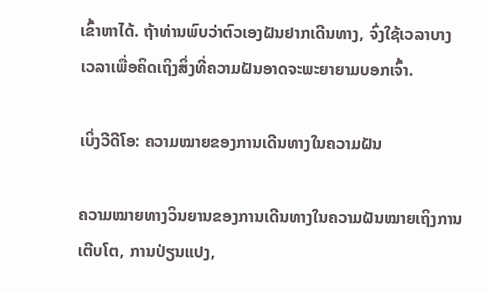ເຂົ້າຫາໄດ້. ຖ້າທ່ານພົບວ່າຕົວເອງຝັນຢາກເດີນທາງ, ຈົ່ງໃຊ້ເວລາບາງເວລາເພື່ອຄິດເຖິງສິ່ງທີ່ຄວາມຝັນອາດຈະພະຍາຍາມບອກເຈົ້າ.

ເບິ່ງວີດີໂອ: ຄວາມໝາຍຂອງການເດີນທາງໃນຄວາມຝັນ

ຄວາມໝາຍທາງວິນຍານຂອງການເດີນທາງໃນຄວາມຝັນໝາຍເຖິງການເຕີບໂຕ, ການປ່ຽນແປງ,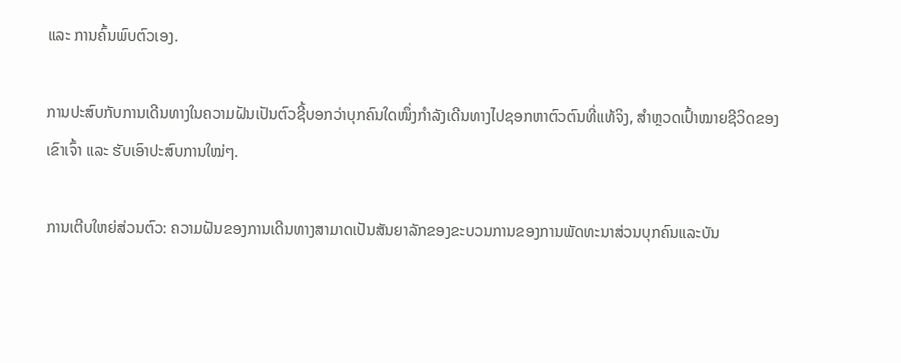ແລະ ການຄົ້ນພົບຕົວເອງ.

ການປະສົບກັບການເດີນທາງໃນຄວາມຝັນເປັນຕົວຊີ້ບອກວ່າບຸກຄົນໃດໜຶ່ງກຳລັງເດີນທາງໄປຊອກຫາຕົວຕົນທີ່ແທ້ຈິງ, ສຳຫຼວດເປົ້າໝາຍຊີວິດຂອງເຂົາເຈົ້າ ແລະ ຮັບເອົາປະສົບການໃໝ່ໆ.

ການເຕີບໃຫຍ່ສ່ວນຕົວ: ຄວາມຝັນຂອງການເດີນທາງສາມາດເປັນສັນຍາລັກຂອງຂະບວນການຂອງການພັດທະນາສ່ວນບຸກຄົນແລະບັນ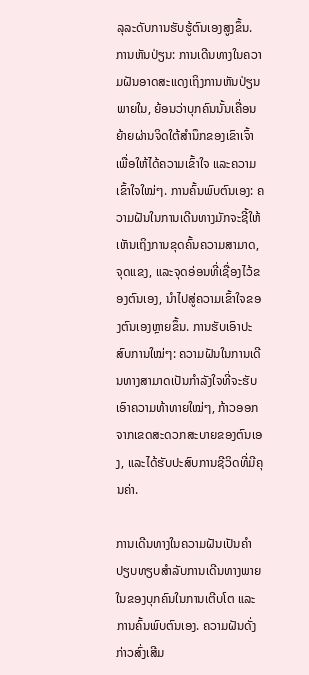ລຸລະດັບການຮັບຮູ້ຕົນເອງສູງຂຶ້ນ. ການຫັນປ່ຽນ: ການເດີນທາງໃນຄວາມຝັນອາດສະແດງເຖິງການຫັນປ່ຽນພາຍໃນ, ຍ້ອນວ່າບຸກຄົນນັ້ນເຄື່ອນຍ້າຍຜ່ານຈິດໃຕ້ສຳນຶກຂອງເຂົາເຈົ້າເພື່ອໃຫ້ໄດ້ຄວາມເຂົ້າໃຈ ແລະຄວາມເຂົ້າໃຈໃໝ່ໆ. ການຄົ້ນພົບຕົນເອງ: ຄວາມຝັນໃນການເດີນທາງມັກຈະຊີ້ໃຫ້ເຫັນເຖິງການຂຸດຄົ້ນຄວາມສາມາດ, ຈຸດແຂງ, ແລະຈຸດອ່ອນທີ່ເຊື່ອງໄວ້ຂອງຕົນເອງ, ນໍາໄປສູ່ຄວາມເຂົ້າໃຈຂອງຕົນເອງຫຼາຍຂຶ້ນ. ການຮັບເອົາປະສົບການໃໝ່ໆ: ຄວາມຝັນໃນການເດີນທາງສາມາດເປັນກຳລັງໃຈທີ່ຈະຮັບເອົາຄວາມທ້າທາຍໃໝ່ໆ, ກ້າວອອກຈາກເຂດສະດວກສະບາຍຂອງຕົນເອງ, ແລະໄດ້ຮັບປະສົບການຊີວິດທີ່ມີຄຸນຄ່າ.

ການເດີນທາງໃນຄວາມຝັນເປັນຄຳປຽບທຽບສຳລັບການເດີນທາງພາຍໃນຂອງບຸກຄົນໃນການເຕີບໂຕ ແລະ ການຄົ້ນພົບຕົນເອງ. ຄວາມຝັນດັ່ງກ່າວສົ່ງເສີມ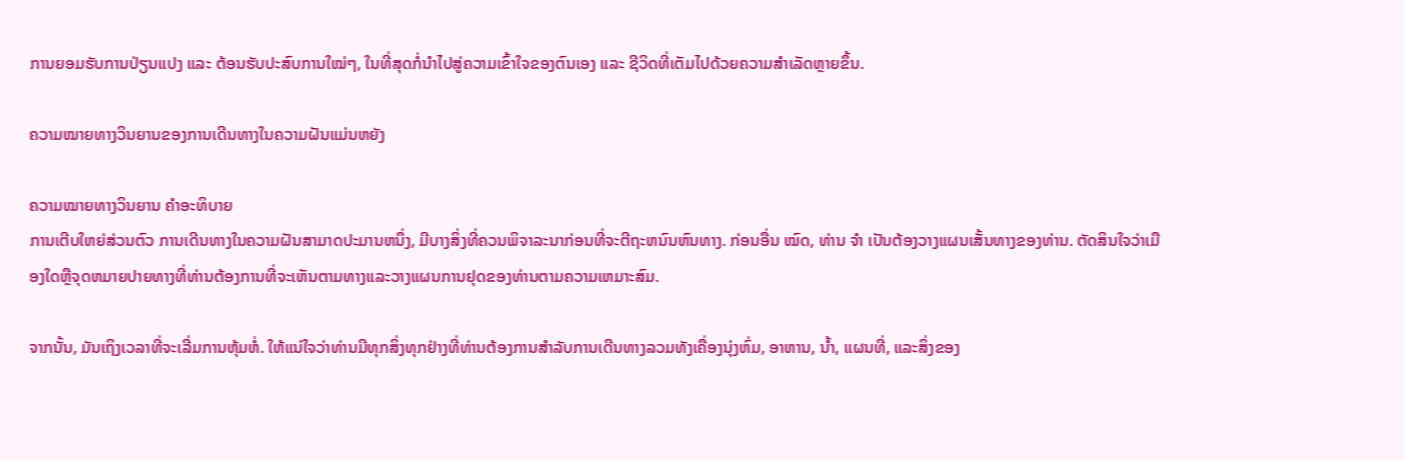ການຍອມຮັບການປ່ຽນແປງ ແລະ ຕ້ອນຮັບປະສົບການໃໝ່ໆ, ໃນທີ່ສຸດກໍ່ນຳໄປສູ່ຄວາມເຂົ້າໃຈຂອງຕົນເອງ ແລະ ຊີວິດທີ່ເຕັມໄປດ້ວຍຄວາມສຳເລັດຫຼາຍຂຶ້ນ.

ຄວາມໝາຍທາງວິນຍານຂອງການເດີນທາງໃນຄວາມຝັນແມ່ນຫຍັງ

ຄວາມໝາຍທາງວິນຍານ ຄຳອະທິບາຍ
ການເຕີບໃຫຍ່ສ່ວນຕົວ ການເດີນທາງໃນຄວາມຝັນສາມາດປະມານຫນຶ່ງ, ມີບາງສິ່ງທີ່ຄວນພິຈາລະນາກ່ອນທີ່ຈະຕີຖະຫນົນຫົນທາງ. ກ່ອນອື່ນ ໝົດ, ທ່ານ ຈຳ ເປັນຕ້ອງວາງແຜນເສັ້ນທາງຂອງທ່ານ. ຕັດສິນໃຈວ່າເມືອງໃດຫຼືຈຸດຫມາຍປາຍທາງທີ່ທ່ານຕ້ອງການທີ່ຈະເຫັນຕາມທາງແລະວາງແຜນການຢຸດຂອງທ່ານຕາມຄວາມເຫມາະສົມ.

ຈາກນັ້ນ, ມັນເຖິງເວລາທີ່ຈະເລີ່ມການຫຸ້ມຫໍ່. ໃຫ້ແນ່ໃຈວ່າທ່ານມີທຸກສິ່ງທຸກຢ່າງທີ່ທ່ານຕ້ອງການສໍາລັບການເດີນທາງລວມທັງເຄື່ອງນຸ່ງຫົ່ມ, ອາຫານ, ນ້ຳ, ແຜນທີ່, ແລະສິ່ງຂອງ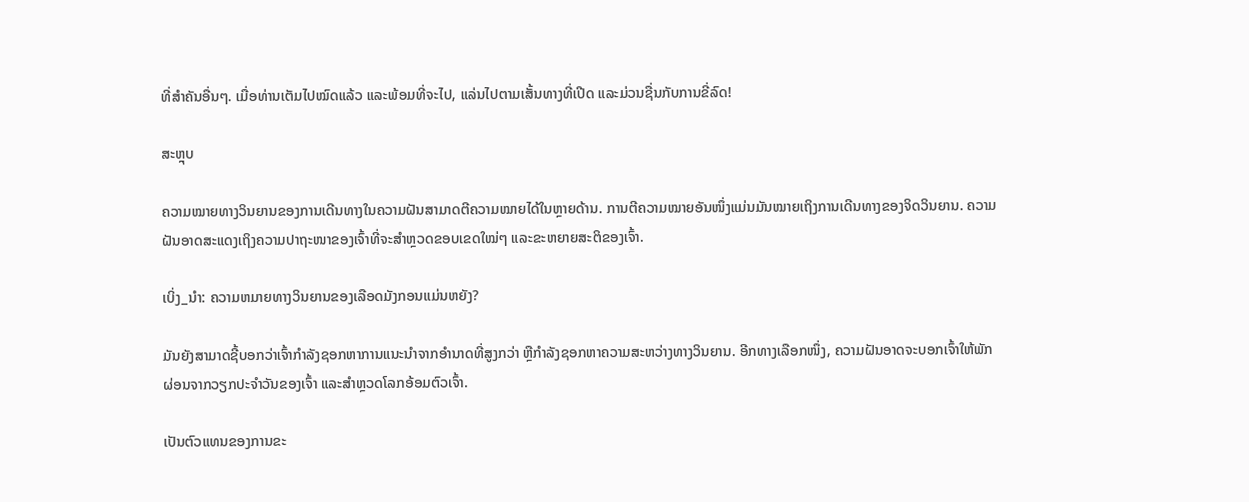ທີ່ສໍາຄັນອື່ນໆ. ເມື່ອທ່ານເຕັມໄປໝົດແລ້ວ ແລະພ້ອມທີ່ຈະໄປ, ແລ່ນໄປຕາມເສັ້ນທາງທີ່ເປີດ ແລະມ່ວນຊື່ນກັບການຂີ່ລົດ!

ສະຫຼຸບ

ຄວາມໝາຍທາງວິນຍານຂອງການເດີນທາງໃນຄວາມຝັນສາມາດຕີຄວາມໝາຍໄດ້ໃນຫຼາຍດ້ານ. ການຕີຄວາມໝາຍອັນໜຶ່ງແມ່ນມັນໝາຍເຖິງການເດີນທາງຂອງຈິດວິນຍານ. ຄວາມຝັນອາດສະແດງເຖິງຄວາມປາຖະໜາຂອງເຈົ້າທີ່ຈະສຳຫຼວດຂອບເຂດໃໝ່ໆ ແລະຂະຫຍາຍສະຕິຂອງເຈົ້າ.

ເບິ່ງ_ນຳ: ຄວາມຫມາຍທາງວິນຍານຂອງເລືອດມັງກອນແມ່ນຫຍັງ?

ມັນຍັງສາມາດຊີ້ບອກວ່າເຈົ້າກຳລັງຊອກຫາການແນະນຳຈາກອຳນາດທີ່ສູງກວ່າ ຫຼືກຳລັງຊອກຫາຄວາມສະຫວ່າງທາງວິນຍານ. ອີກທາງເລືອກໜຶ່ງ, ຄວາມຝັນອາດຈະບອກເຈົ້າໃຫ້ພັກຜ່ອນຈາກວຽກປະຈຳວັນຂອງເຈົ້າ ແລະສຳຫຼວດໂລກອ້ອມຕົວເຈົ້າ.

ເປັນຕົວແທນຂອງການຂະ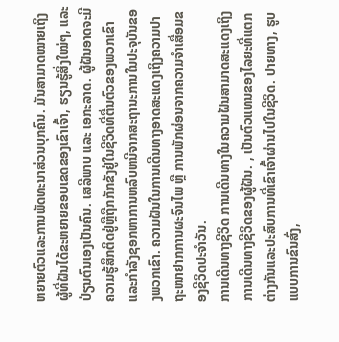ຫຍາຍຕົວແລະການພັດທະນາສ່ວນບຸກຄົນ. ມັນສາມາດໝາຍເຖິງຜູ້ທີ່ຝັນໄດ້ຂະຫຍາຍຂອບເຂດຂອງເຂົາເຈົ້າ, ຮຽນຮູ້ສິ່ງໃໝ່ໆ, ແລະປ່ຽນຕົນເອງເປັນຄົນ. ເສລີພາບ ແລະ ເອກະລາດ. ຜູ້ຝັນອາດຈະມີຄວາມຮູ້ສຶກຕິດຢູ່ຫຼືຖືກກັກຂັງຢູ່ໃນຊີວິດທີ່ຕື່ນຕົວຂອງພວກເຂົາແລະກໍາລັງຊອກຫາການຫລົບຫນີຈາກສະຖານະການໃນປະຈຸບັນຂອງພວກເຂົາ. ຄວາມຝັນໃນການເດີນທາງອາດສະແດງເຖິງຄວາມປາຖະໜາຢາກການຜະຈົນໄພ ຫຼື ການພັກຜ່ອນຈາກຄວາມຈຳເສື່ອມຂອງຊີວິດປະຈຳວັນ.
ການເດີນທາງຊີວິດ ການເດີນທາງໃນຄວາມຝັນສາມາດສະແດງເຖິງການເດີນທາງຊີວິດຂອງຜູ້ຝັນ. , ເປັນຕົວແທນຂອງໄລຍະທີ່ແຕກຕ່າງກັນແລະປະສົບການທີ່ເຂົາເຈົ້າຜ່ານໄປໃນຊີວິດ. ປາຍທາງ, ຮູບແບບການຂົນສົ່ງ,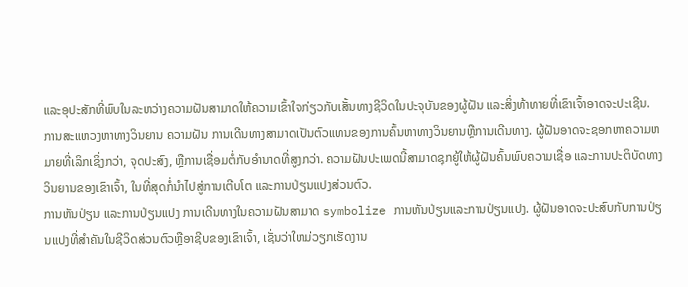ແລະອຸປະສັກທີ່ພົບໃນລະຫວ່າງຄວາມຝັນສາມາດໃຫ້ຄວາມເຂົ້າໃຈກ່ຽວກັບເສັ້ນທາງຊີວິດໃນປະຈຸບັນຂອງຜູ້ຝັນ ແລະສິ່ງທ້າທາຍທີ່ເຂົາເຈົ້າອາດຈະປະເຊີນ.
ການສະແຫວງຫາທາງວິນຍານ ຄວາມຝັນ ການເດີນທາງສາມາດເປັນຕົວແທນຂອງການຄົ້ນຫາທາງວິນຍານຫຼືການເດີນທາງ. ຜູ້ຝັນອາດຈະຊອກຫາຄວາມຫມາຍທີ່ເລິກເຊິ່ງກວ່າ, ຈຸດປະສົງ, ຫຼືການເຊື່ອມຕໍ່ກັບອໍານາດທີ່ສູງກວ່າ. ຄວາມຝັນປະເພດນີ້ສາມາດຊຸກຍູ້ໃຫ້ຜູ້ຝັນຄົ້ນພົບຄວາມເຊື່ອ ແລະການປະຕິບັດທາງວິນຍານຂອງເຂົາເຈົ້າ, ໃນທີ່ສຸດກໍ່ນໍາໄປສູ່ການເຕີບໂຕ ແລະການປ່ຽນແປງສ່ວນຕົວ.
ການຫັນປ່ຽນ ແລະການປ່ຽນແປງ ການເດີນທາງໃນຄວາມຝັນສາມາດ symbolize ການຫັນປ່ຽນແລະການປ່ຽນແປງ. ຜູ້ຝັນອາດຈະປະສົບກັບການປ່ຽນແປງທີ່ສໍາຄັນໃນຊີວິດສ່ວນຕົວຫຼືອາຊີບຂອງເຂົາເຈົ້າ, ເຊັ່ນວ່າໃຫມ່ວຽກເຮັດງານ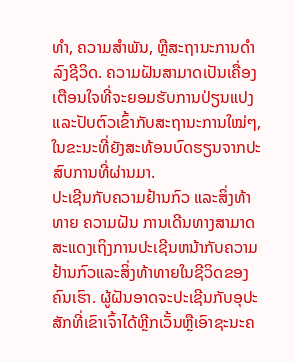ທໍາ, ຄວາມສໍາພັນ, ຫຼືສະຖານະການດໍາລົງຊີວິດ. ຄວາມຝັນສາມາດເປັນເຄື່ອງເຕືອນໃຈທີ່ຈະຍອມຮັບການປ່ຽນແປງ ແລະປັບຕົວເຂົ້າກັບສະຖານະການໃໝ່ໆ, ໃນຂະນະທີ່ຍັງສະທ້ອນບົດຮຽນຈາກປະສົບການທີ່ຜ່ານມາ.
ປະເຊີນກັບຄວາມຢ້ານກົວ ແລະສິ່ງທ້າທາຍ ຄວາມຝັນ ການເດີນທາງສາມາດສະແດງເຖິງການປະເຊີນຫນ້າກັບຄວາມຢ້ານກົວແລະສິ່ງທ້າທາຍໃນຊີວິດຂອງຄົນເຮົາ. ຜູ້ຝັນອາດຈະປະເຊີນກັບອຸປະສັກທີ່ເຂົາເຈົ້າໄດ້ຫຼີກເວັ້ນຫຼືເອົາຊະນະຄ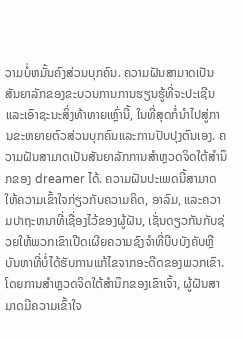ວາມບໍ່ຫມັ້ນຄົງສ່ວນບຸກຄົນ. ຄວາມຝັນສາມາດເປັນສັນຍາລັກຂອງຂະບວນການການຮຽນຮູ້ທີ່ຈະປະເຊີນ ແລະເອົາຊະນະສິ່ງທ້າທາຍເຫຼົ່ານີ້, ໃນທີ່ສຸດກໍ່ນໍາໄປສູ່ການຂະຫຍາຍຕົວສ່ວນບຸກຄົນແລະການປັບປຸງຕົນເອງ. ຄວາມຝັນສາມາດເປັນສັນຍາລັກການສໍາຫຼວດຈິດໃຕ້ສໍານຶກຂອງ dreamer ໄດ້. ຄວາມຝັນປະເພດນີ້ສາມາດໃຫ້ຄວາມເຂົ້າໃຈກ່ຽວກັບຄວາມຄິດ, ອາລົມ, ແລະຄວາມປາຖະຫນາທີ່ເຊື່ອງໄວ້ຂອງຜູ້ຝັນ, ເຊັ່ນດຽວກັນກັບຊ່ວຍໃຫ້ພວກເຂົາເປີດເຜີຍຄວາມຊົງຈໍາທີ່ບີບບັງຄັບຫຼືບັນຫາທີ່ບໍ່ໄດ້ຮັບການແກ້ໄຂຈາກອະດີດຂອງພວກເຂົາ. ໂດຍການສຳຫຼວດຈິດໃຕ້ສຳນຶກຂອງເຂົາເຈົ້າ, ຜູ້ຝັນສາມາດມີຄວາມເຂົ້າໃຈ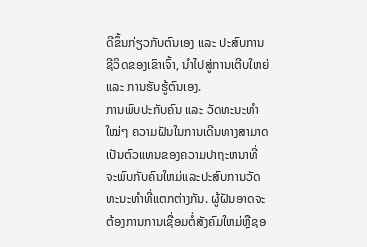ດີຂຶ້ນກ່ຽວກັບຕົນເອງ ແລະ ປະສົບການຊີວິດຂອງເຂົາເຈົ້າ, ນໍາໄປສູ່ການເຕີບໃຫຍ່ ແລະ ການຮັບຮູ້ຕົນເອງ.
ການພົບປະກັບຄົນ ແລະ ວັດທະນະທຳໃໝ່ໆ ຄວາມຝັນໃນການເດີນທາງສາມາດເປັນຕົວແທນຂອງຄວາມປາຖະຫນາທີ່ຈະພົບກັບຄົນໃຫມ່ແລະປະສົບການວັດທະນະທໍາທີ່ແຕກຕ່າງກັນ. ຜູ້ຝັນອາດຈະຕ້ອງການການເຊື່ອມຕໍ່ສັງຄົມໃຫມ່ຫຼືຊອ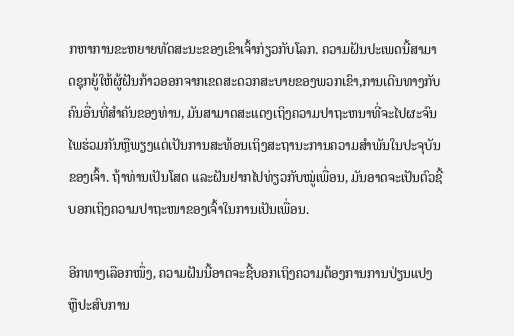ກຫາການຂະຫຍາຍທັດສະນະຂອງເຂົາເຈົ້າກ່ຽວກັບໂລກ. ຄວາມຝັນປະເພດນີ້ສາມາດຊຸກຍູ້ໃຫ້ຜູ້ຝັນກ້າວອອກຈາກເຂດສະດວກສະບາຍຂອງພວກເຂົາ,ການເດີນທາງກັບຄົນອື່ນທີ່ສໍາຄັນຂອງທ່ານ, ມັນສາມາດສະແດງເຖິງຄວາມປາຖະຫນາທີ່ຈະໄປຜະຈົນໄພຮ່ວມກັນຫຼືພຽງແຕ່ເປັນການສະທ້ອນເຖິງສະຖານະການຄວາມສໍາພັນໃນປະຈຸບັນຂອງເຈົ້າ. ຖ້າທ່ານເປັນໂສດ ແລະຝັນຢາກໄປທ່ຽວກັບໝູ່ເພື່ອນ, ມັນອາດຈະເປັນຕົວຊີ້ບອກເຖິງຄວາມປາຖະໜາຂອງເຈົ້າໃນການເປັນເພື່ອນ.

ອີກທາງເລືອກໜຶ່ງ, ຄວາມຝັນນີ້ອາດຈະຊີ້ບອກເຖິງຄວາມຕ້ອງການການປ່ຽນແປງ ຫຼືປະສົບການ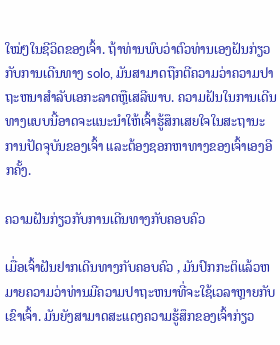ໃໝ່ໆໃນຊີວິດຂອງເຈົ້າ. ຖ້າທ່ານພົບວ່າຕົວທ່ານເອງຝັນກ່ຽວກັບການເດີນທາງ solo, ມັນສາມາດຖືກຕີຄວາມວ່າຄວາມປາຖະຫນາສໍາລັບເອກະລາດຫຼືເສລີພາບ. ຄວາມຝັນໃນການເດີນທາງແບບນີ້ອາດຈະແນະນຳໃຫ້ເຈົ້າຮູ້ສຶກເສຍໃຈໃນສະຖານະການປັດຈຸບັນຂອງເຈົ້າ ແລະຕ້ອງຊອກຫາທາງຂອງເຈົ້າເອງອີກຄັ້ງ.

ຄວາມຝັນກ່ຽວກັບການເດີນທາງກັບຄອບຄົວ

ເມື່ອເຈົ້າຝັນຢາກເດີນທາງກັບຄອບຄົວ , ມັນປົກກະຕິແລ້ວຫມາຍຄວາມວ່າທ່ານມີຄວາມປາຖະຫນາທີ່ຈະໃຊ້ເວລາຫຼາຍກັບເຂົາເຈົ້າ. ມັນຍັງສາມາດສະແດງຄວາມຮູ້ສຶກຂອງເຈົ້າກ່ຽວ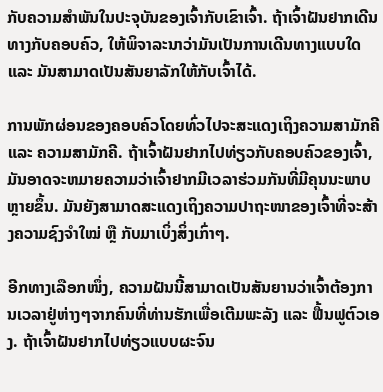ກັບຄວາມສໍາພັນໃນປະຈຸບັນຂອງເຈົ້າກັບເຂົາເຈົ້າ. ຖ້າເຈົ້າຝັນຢາກເດີນທາງກັບຄອບຄົວ, ໃຫ້ພິຈາລະນາວ່າມັນເປັນການເດີນທາງແບບໃດ ແລະ ມັນສາມາດເປັນສັນຍາລັກໃຫ້ກັບເຈົ້າໄດ້.

ການພັກຜ່ອນຂອງຄອບຄົວໂດຍທົ່ວໄປຈະສະແດງເຖິງຄວາມສາມັກຄີ ແລະ ຄວາມສາມັກຄີ. ຖ້າເຈົ້າຝັນຢາກໄປທ່ຽວກັບຄອບຄົວຂອງເຈົ້າ, ມັນອາດຈະຫມາຍຄວາມວ່າເຈົ້າຢາກມີເວລາຮ່ວມກັນທີ່ມີຄຸນນະພາບຫຼາຍຂຶ້ນ. ມັນຍັງສາມາດສະແດງເຖິງຄວາມປາຖະໜາຂອງເຈົ້າທີ່ຈະສ້າງຄວາມຊົງຈຳໃໝ່ ຫຼື ກັບມາເບິ່ງສິ່ງເກົ່າໆ.

ອີກທາງເລືອກໜຶ່ງ, ຄວາມຝັນນີ້ສາມາດເປັນສັນຍານວ່າເຈົ້າຕ້ອງການເວລາຢູ່ຫ່າງໆຈາກຄົນທີ່ທ່ານຮັກເພື່ອເຕີມພະລັງ ແລະ ຟື້ນຟູຕົວເອງ. ຖ້າເຈົ້າຝັນຢາກໄປທ່ຽວແບບຜະຈົນ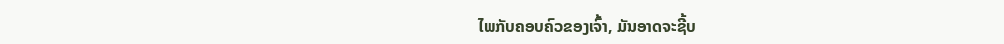ໄພກັບຄອບຄົວຂອງເຈົ້າ, ມັນອາດຈະຊີ້ບ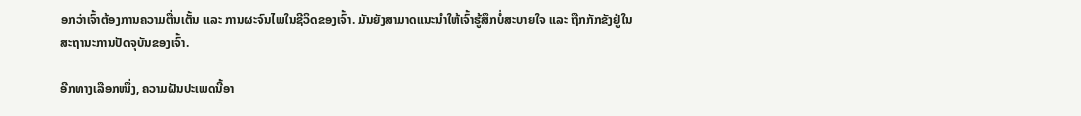ອກວ່າເຈົ້າຕ້ອງການຄວາມຕື່ນເຕັ້ນ ແລະ ການຜະຈົນໄພໃນຊີວິດຂອງເຈົ້າ. ມັນຍັງສາມາດແນະນຳໃຫ້ເຈົ້າຮູ້ສຶກບໍ່ສະບາຍໃຈ ແລະ ຖືກກັກຂັງຢູ່ໃນສະຖານະການປັດຈຸບັນຂອງເຈົ້າ.

ອີກທາງເລືອກໜຶ່ງ, ຄວາມຝັນປະເພດນີ້ອາ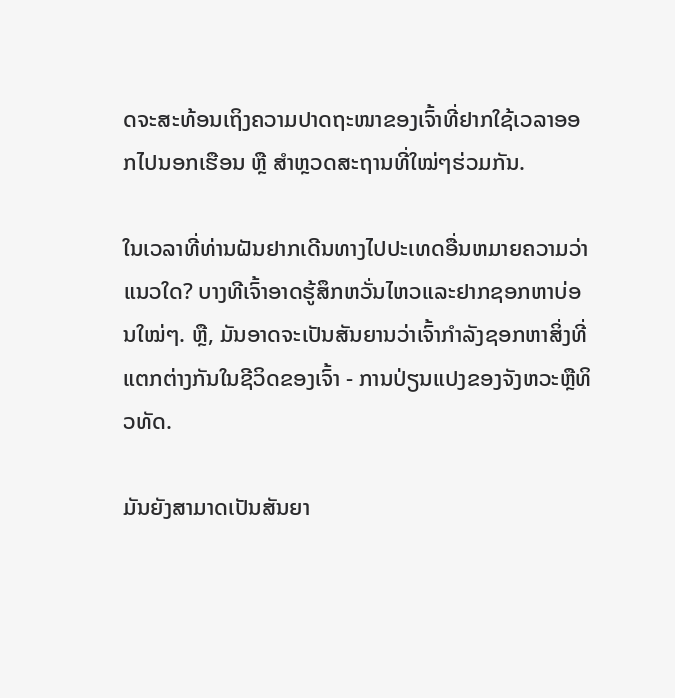ດຈະສະທ້ອນເຖິງຄວາມປາດຖະໜາຂອງເຈົ້າທີ່ຢາກໃຊ້ເວລາອອກໄປນອກເຮືອນ ຫຼື ສຳຫຼວດສະຖານທີ່ໃໝ່ໆຮ່ວມກັນ.

ໃນເວລາທີ່ທ່ານຝັນຢາກເດີນທາງໄປປະເທດອື່ນຫມາຍຄວາມວ່າແນວໃດ? ບາງທີເຈົ້າອາດຮູ້ສຶກຫວັ່ນໄຫວແລະຢາກຊອກຫາບ່ອນໃໝ່ໆ. ຫຼື, ມັນອາດຈະເປັນສັນຍານວ່າເຈົ້າກໍາລັງຊອກຫາສິ່ງທີ່ແຕກຕ່າງກັນໃນຊີວິດຂອງເຈົ້າ - ການປ່ຽນແປງຂອງຈັງຫວະຫຼືທິວທັດ.

ມັນຍັງສາມາດເປັນສັນຍາ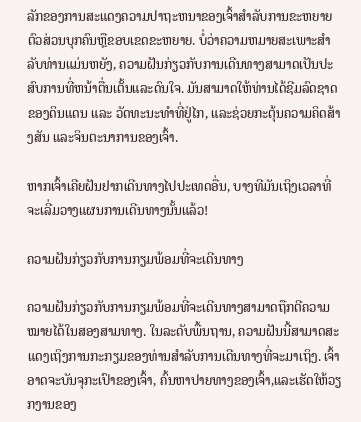ລັກຂອງການສະແດງຄວາມປາຖະຫນາຂອງເຈົ້າສໍາລັບການຂະຫຍາຍຕົວສ່ວນບຸກຄົນຫຼືຂອບເຂດຂະຫຍາຍ. ບໍ່ວ່າຄວາມຫມາຍສະເພາະສໍາລັບທ່ານແມ່ນຫຍັງ, ຄວາມຝັນກ່ຽວກັບການເດີນທາງສາມາດເປັນປະສົບການທີ່ຫນ້າຕື່ນເຕັ້ນແລະດົນໃຈ. ມັນສາມາດໃຫ້ທ່ານໄດ້ຊີມລົດຊາດຂອງດິນແດນ ແລະ ວັດທະນະທໍາທີ່ຢູ່ໄກ, ແລະຊ່ວຍກະຕຸ້ນຄວາມຄິດສ້າງສັນ ແລະຈິນຕະນາການຂອງເຈົ້າ.

ຫາກເຈົ້າເຄີຍຝັນຢາກເດີນທາງໄປປະເທດອື່ນ, ບາງທີມັນເຖິງເວລາທີ່ຈະເລີ່ມວາງແຜນການເດີນທາງນັ້ນແລ້ວ!

ຄວາມຝັນກ່ຽວກັບການກຽມພ້ອມທີ່ຈະເດີນທາງ

ຄວາມຝັນກ່ຽວກັບການກຽມພ້ອມທີ່ຈະເດີນທາງສາມາດຖືກຕີຄວາມໝາຍໄດ້ໃນສອງສາມທາງ. ໃນລະດັບພື້ນຖານ, ຄວາມຝັນນີ້ສາມາດສະແດງເຖິງການກະກຽມຂອງທ່ານສໍາລັບການເດີນທາງທີ່ຈະມາເຖິງ. ເຈົ້າອາດຈະບັນຈຸກະເປົາຂອງເຈົ້າ, ຄົ້ນຫາປາຍທາງຂອງເຈົ້າ,ແລະເຮັດໃຫ້ວຽກງານຂອງ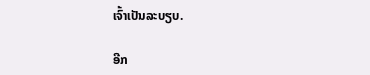ເຈົ້າເປັນລະບຽບ.

ອີກ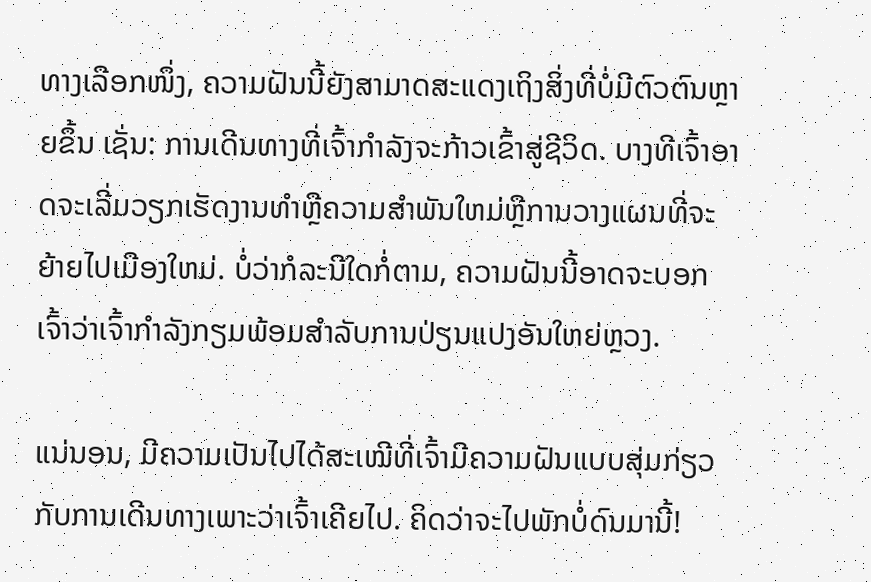ທາງເລືອກໜຶ່ງ, ຄວາມຝັນນີ້ຍັງສາມາດສະແດງເຖິງສິ່ງທີ່ບໍ່ມີຕົວຕົນຫຼາຍຂຶ້ນ ເຊັ່ນ: ການເດີນທາງທີ່ເຈົ້າກຳລັງຈະກ້າວເຂົ້າສູ່ຊີວິດ. ບາງທີເຈົ້າອາດຈະເລີ່ມວຽກເຮັດງານທໍາຫຼືຄວາມສໍາພັນໃຫມ່ຫຼືການວາງແຜນທີ່ຈະຍ້າຍໄປເມືອງໃຫມ່. ບໍ່ວ່າກໍລະນີໃດກໍ່ຕາມ, ຄວາມຝັນນີ້ອາດຈະບອກເຈົ້າວ່າເຈົ້າກໍາລັງກຽມພ້ອມສໍາລັບການປ່ຽນແປງອັນໃຫຍ່ຫຼວງ.

ແນ່ນອນ, ມີຄວາມເປັນໄປໄດ້ສະເໝີທີ່ເຈົ້າມີຄວາມຝັນແບບສຸ່ມກ່ຽວກັບການເດີນທາງເພາະວ່າເຈົ້າເຄີຍໄປ. ຄິດວ່າຈະໄປພັກບໍ່ດົນມານີ້!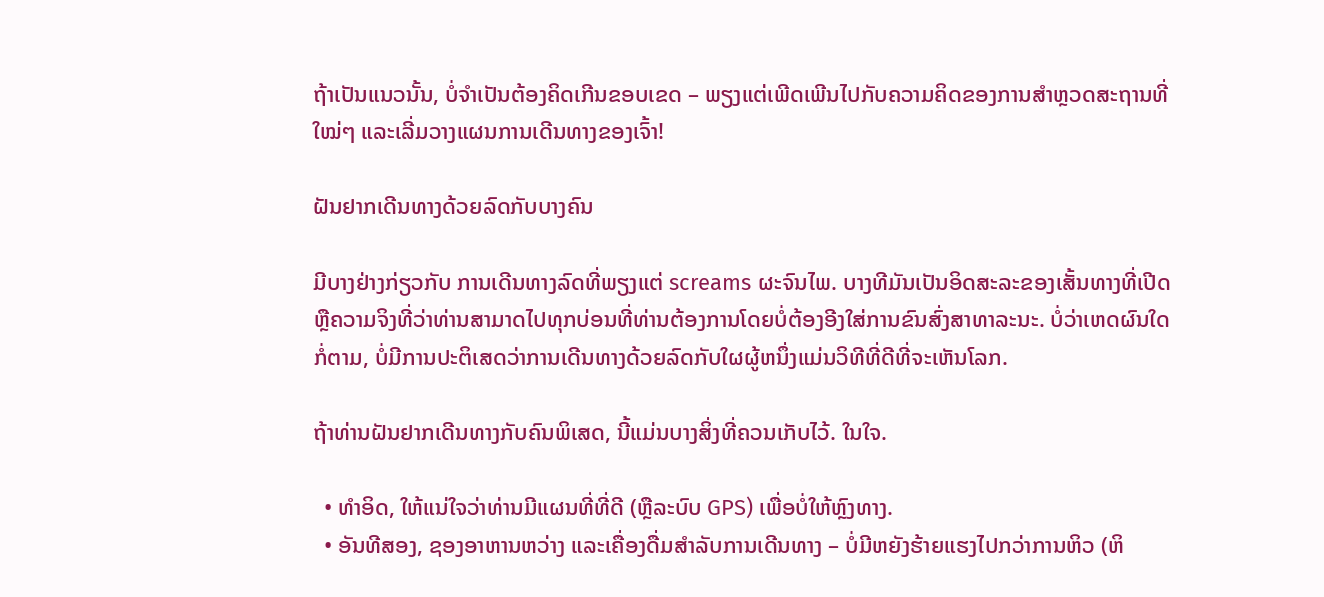ຖ້າເປັນແນວນັ້ນ, ບໍ່ຈໍາເປັນຕ້ອງຄິດເກີນຂອບເຂດ – ພຽງແຕ່ເພີດເພີນໄປກັບຄວາມຄິດຂອງການສຳຫຼວດສະຖານທີ່ໃໝ່ໆ ແລະເລີ່ມວາງແຜນການເດີນທາງຂອງເຈົ້າ!

ຝັນຢາກເດີນທາງດ້ວຍລົດກັບບາງຄົນ

ມີບາງຢ່າງກ່ຽວກັບ ການເດີນທາງລົດທີ່ພຽງແຕ່ screams ຜະຈົນໄພ. ບາງທີມັນເປັນອິດສະລະຂອງເສັ້ນທາງທີ່ເປີດຫຼືຄວາມຈິງທີ່ວ່າທ່ານສາມາດໄປທຸກບ່ອນທີ່ທ່ານຕ້ອງການໂດຍບໍ່ຕ້ອງອີງໃສ່ການຂົນສົ່ງສາທາລະນະ. ບໍ່ວ່າເຫດຜົນໃດກໍ່ຕາມ, ບໍ່ມີການປະຕິເສດວ່າການເດີນທາງດ້ວຍລົດກັບໃຜຜູ້ຫນຶ່ງແມ່ນວິທີທີ່ດີທີ່ຈະເຫັນໂລກ.

ຖ້າທ່ານຝັນຢາກເດີນທາງກັບຄົນພິເສດ, ນີ້ແມ່ນບາງສິ່ງທີ່ຄວນເກັບໄວ້. ໃນໃຈ.

  • ທຳອິດ, ໃຫ້ແນ່ໃຈວ່າທ່ານມີແຜນທີ່ທີ່ດີ (ຫຼືລະບົບ GPS) ເພື່ອບໍ່ໃຫ້ຫຼົງທາງ.
  • ອັນທີສອງ, ຊອງອາຫານຫວ່າງ ແລະເຄື່ອງດື່ມສຳລັບການເດີນທາງ – ບໍ່ມີຫຍັງຮ້າຍແຮງໄປກວ່າການຫິວ (ຫິ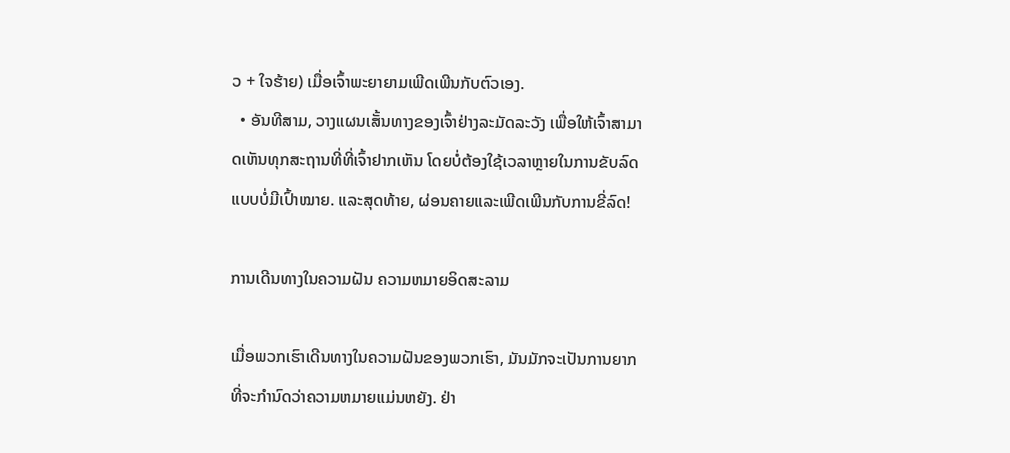ວ + ໃຈຮ້າຍ) ເມື່ອເຈົ້າພະຍາຍາມເພີດເພີນກັບຕົວເອງ.
  • ອັນທີສາມ, ວາງແຜນເສັ້ນທາງຂອງເຈົ້າຢ່າງລະມັດລະວັງ ເພື່ອໃຫ້ເຈົ້າສາມາດເຫັນທຸກສະຖານທີ່ທີ່ເຈົ້າຢາກເຫັນ ໂດຍບໍ່ຕ້ອງໃຊ້ເວລາຫຼາຍໃນການຂັບລົດແບບບໍ່ມີເປົ້າໝາຍ. ແລະສຸດທ້າຍ, ຜ່ອນຄາຍແລະເພີດເພີນກັບການຂີ່ລົດ!

ການເດີນທາງໃນຄວາມຝັນ ຄວາມຫມາຍອິດສະລາມ

ເມື່ອພວກເຮົາເດີນທາງໃນຄວາມຝັນຂອງພວກເຮົາ, ມັນມັກຈະເປັນການຍາກທີ່ຈະກໍານົດວ່າຄວາມຫມາຍແມ່ນຫຍັງ. ຢ່າ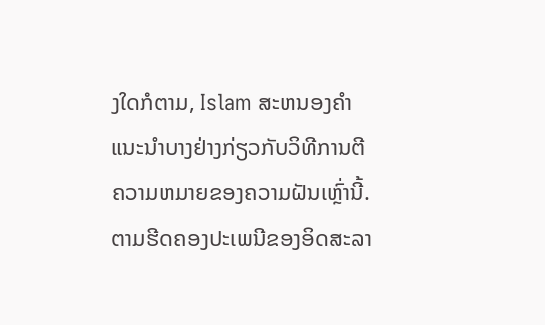ງໃດກໍຕາມ, Islam ສະຫນອງຄໍາແນະນໍາບາງຢ່າງກ່ຽວກັບວິທີການຕີຄວາມຫມາຍຂອງຄວາມຝັນເຫຼົ່ານີ້. ຕາມຮີດຄອງປະເພນີຂອງອິດສະລາ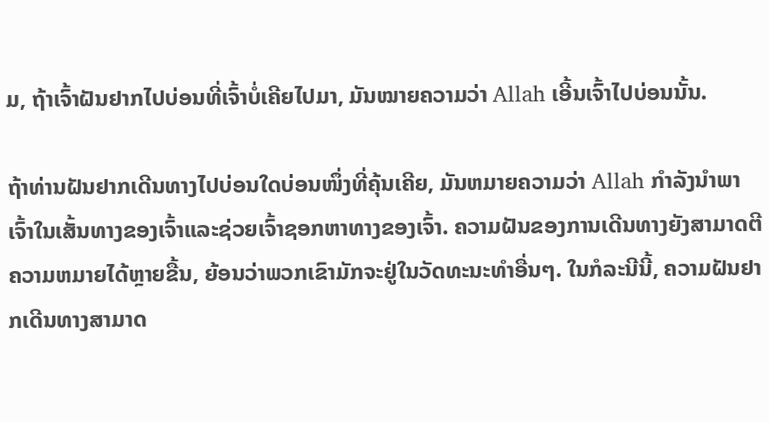ມ, ຖ້າເຈົ້າຝັນຢາກໄປບ່ອນທີ່ເຈົ້າບໍ່ເຄີຍໄປມາ, ມັນໝາຍຄວາມວ່າ Allah ເອີ້ນເຈົ້າໄປບ່ອນນັ້ນ.

ຖ້າທ່ານຝັນຢາກເດີນທາງໄປບ່ອນໃດບ່ອນໜຶ່ງທີ່ຄຸ້ນເຄີຍ, ມັນຫມາຍຄວາມວ່າ Allah ກໍາລັງນໍາພາເຈົ້າໃນເສັ້ນທາງຂອງເຈົ້າແລະຊ່ວຍເຈົ້າຊອກຫາທາງຂອງເຈົ້າ. ຄວາມຝັນຂອງການເດີນທາງຍັງສາມາດຕີຄວາມຫມາຍໄດ້ຫຼາຍຂື້ນ, ຍ້ອນວ່າພວກເຂົາມັກຈະຢູ່ໃນວັດທະນະທໍາອື່ນໆ. ໃນກໍລະນີນີ້, ຄວາມຝັນຢາກເດີນທາງສາມາດ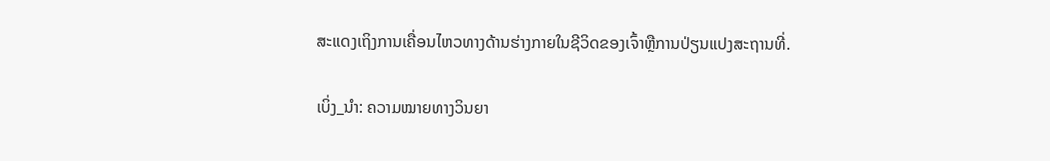ສະແດງເຖິງການເຄື່ອນໄຫວທາງດ້ານຮ່າງກາຍໃນຊີວິດຂອງເຈົ້າຫຼືການປ່ຽນແປງສະຖານທີ່.

ເບິ່ງ_ນຳ: ຄວາມໝາຍທາງວິນຍາ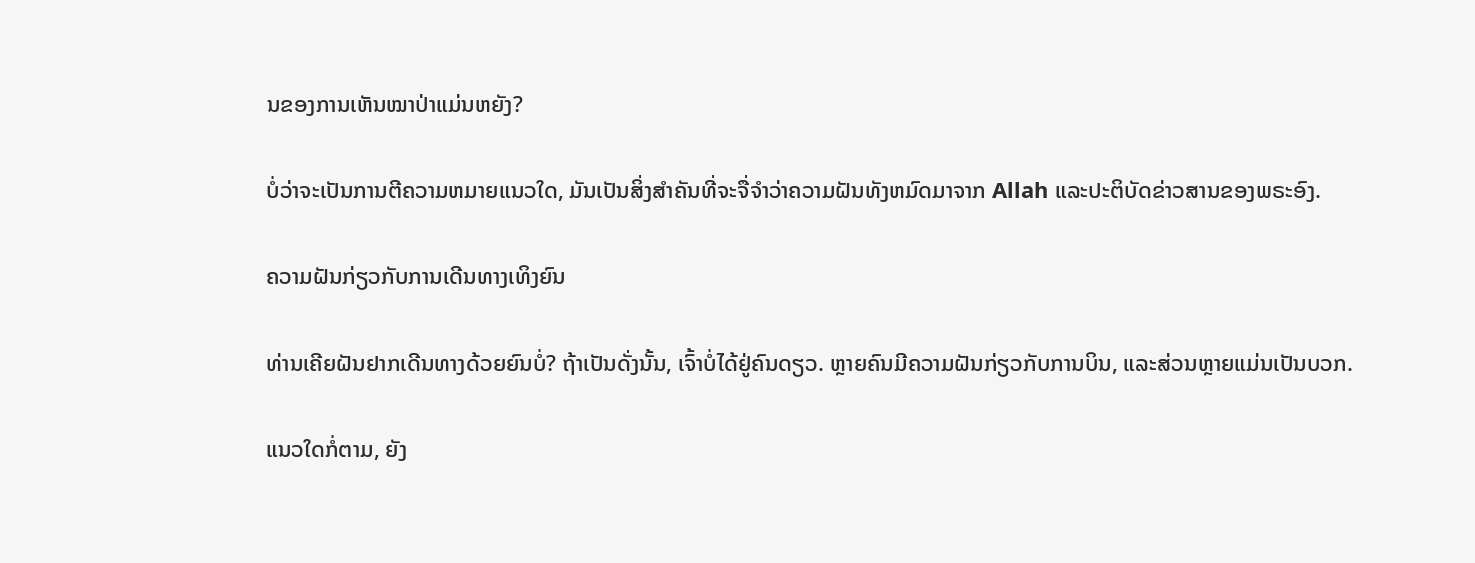ນຂອງການເຫັນໝາປ່າແມ່ນຫຍັງ?

ບໍ່ວ່າຈະເປັນການຕີຄວາມຫມາຍແນວໃດ, ມັນເປັນສິ່ງສໍາຄັນທີ່ຈະຈື່ຈໍາວ່າຄວາມຝັນທັງຫມົດມາຈາກ Allah ແລະປະຕິບັດຂ່າວສານຂອງພຣະອົງ.

ຄວາມຝັນກ່ຽວກັບການເດີນທາງເທິງຍົນ

ທ່ານເຄີຍຝັນຢາກເດີນທາງດ້ວຍຍົນບໍ່? ຖ້າເປັນດັ່ງນັ້ນ, ເຈົ້າບໍ່ໄດ້ຢູ່ຄົນດຽວ. ຫຼາຍຄົນມີຄວາມຝັນກ່ຽວກັບການບິນ, ແລະສ່ວນຫຼາຍແມ່ນເປັນບວກ.

ແນວໃດກໍ່ຕາມ, ຍັງ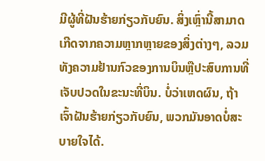ມີຜູ້ທີ່ຝັນຮ້າຍກ່ຽວກັບຍົນ. ສິ່ງເຫຼົ່ານີ້ສາມາດເກີດຈາກຄວາມຫຼາກຫຼາຍຂອງສິ່ງຕ່າງໆ, ລວມທັງຄວາມຢ້ານກົວຂອງການບິນຫຼືປະສົບການທີ່ເຈັບປວດໃນຂະນະທີ່ບິນ. ບໍ່ວ່າເຫດຜົນ, ຖ້າເຈົ້າຝັນຮ້າຍກ່ຽວກັບຍົນ, ພວກມັນອາດບໍ່ສະບາຍໃຈໄດ້.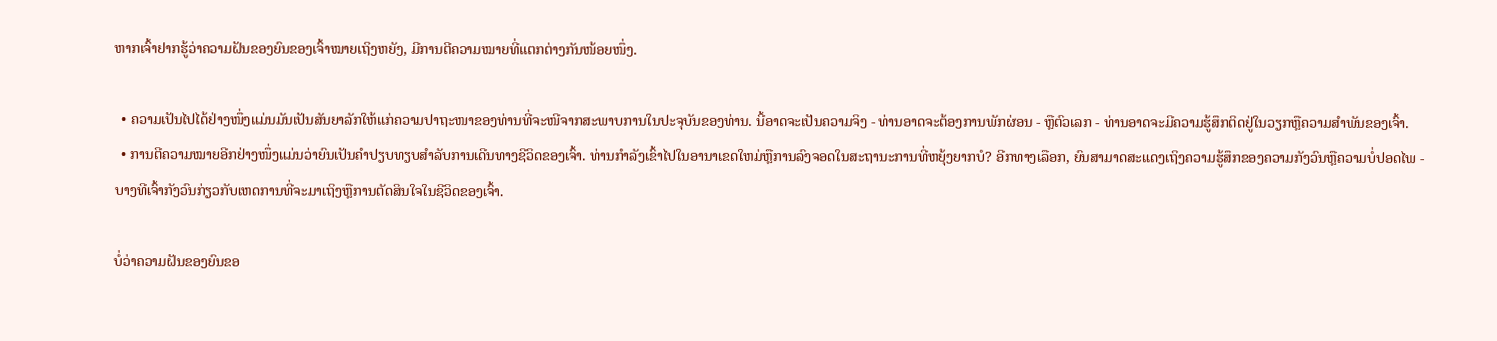ຫາກເຈົ້າຢາກຮູ້ວ່າຄວາມຝັນຂອງຍົນຂອງເຈົ້າໝາຍເຖິງຫຍັງ, ມີການຕີຄວາມໝາຍທີ່ແຕກຕ່າງກັນໜ້ອຍໜຶ່ງ.

  • ຄວາມເປັນໄປໄດ້ຢ່າງໜຶ່ງແມ່ນມັນເປັນສັນຍາລັກໃຫ້ແກ່ຄວາມປາຖະໜາຂອງທ່ານທີ່ຈະໜີຈາກສະພາບການໃນປະຈຸບັນຂອງທ່ານ. ນີ້ອາດຈະເປັນຄວາມຈິງ - ທ່ານອາດຈະຕ້ອງການພັກຜ່ອນ - ຫຼືຕົວເລກ - ທ່ານອາດຈະມີຄວາມຮູ້ສຶກຕິດຢູ່ໃນວຽກຫຼືຄວາມສໍາພັນຂອງເຈົ້າ.
  • ການຕີຄວາມໝາຍອີກຢ່າງໜຶ່ງແມ່ນວ່າຍົນເປັນຄຳປຽບທຽບສຳລັບການເດີນທາງຊີວິດຂອງເຈົ້າ. ທ່ານກໍາລັງເຂົ້າໄປໃນອານາເຂດໃຫມ່ຫຼືການລົງຈອດໃນສະຖານະການທີ່ຫຍຸ້ງຍາກບໍ? ອີກທາງເລືອກ, ຍົນສາມາດສະແດງເຖິງຄວາມຮູ້ສຶກຂອງຄວາມກັງວົນຫຼືຄວາມບໍ່ປອດໄພ - ບາງທີເຈົ້າກັງວົນກ່ຽວກັບເຫດການທີ່ຈະມາເຖິງຫຼືການຕັດສິນໃຈໃນຊີວິດຂອງເຈົ້າ.

ບໍ່ວ່າຄວາມຝັນຂອງຍົນຂອ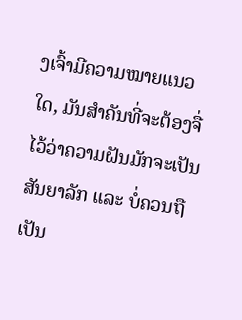ງເຈົ້າມີຄວາມໝາຍແນວໃດ, ມັນສຳຄັນທີ່ຈະຕ້ອງຈື່ໄວ້ວ່າຄວາມຝັນມັກຈະເປັນສັນຍາລັກ ແລະ ບໍ່ຄວນຖືເປັນ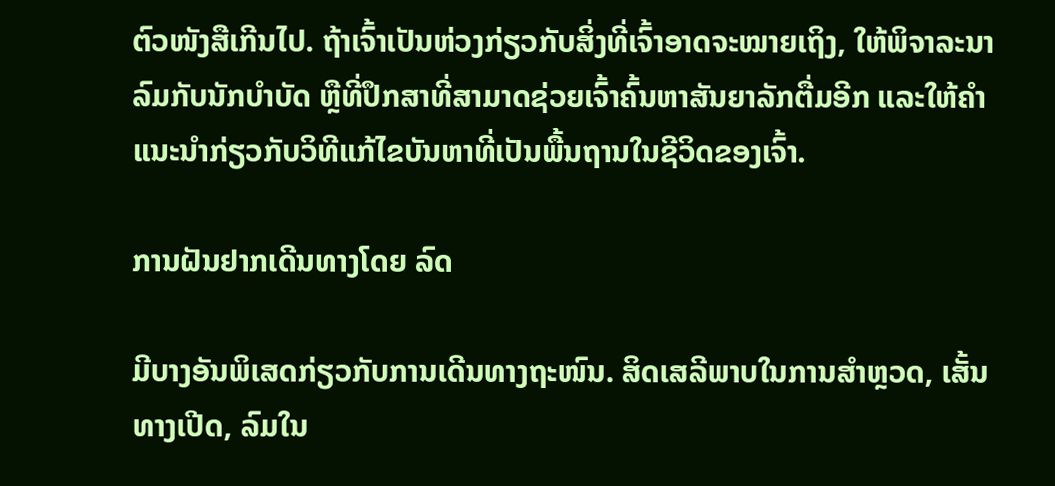ຕົວໜັງສືເກີນໄປ. ຖ້າເຈົ້າເປັນຫ່ວງກ່ຽວກັບສິ່ງທີ່ເຈົ້າອາດຈະໝາຍເຖິງ, ໃຫ້ພິຈາລະນາລົມກັບນັກບຳບັດ ຫຼືທີ່ປຶກສາທີ່ສາມາດຊ່ວຍເຈົ້າຄົ້ນຫາສັນຍາລັກຕື່ມອີກ ແລະໃຫ້ຄຳແນະນຳກ່ຽວກັບວິທີແກ້ໄຂບັນຫາທີ່ເປັນພື້ນຖານໃນຊີວິດຂອງເຈົ້າ.

ການຝັນຢາກເດີນທາງໂດຍ ລົດ

ມີບາງອັນພິເສດກ່ຽວກັບການເດີນທາງຖະໜົນ. ສິດເສລີພາບໃນການສໍາຫຼວດ, ເສັ້ນທາງເປີດ, ລົມໃນ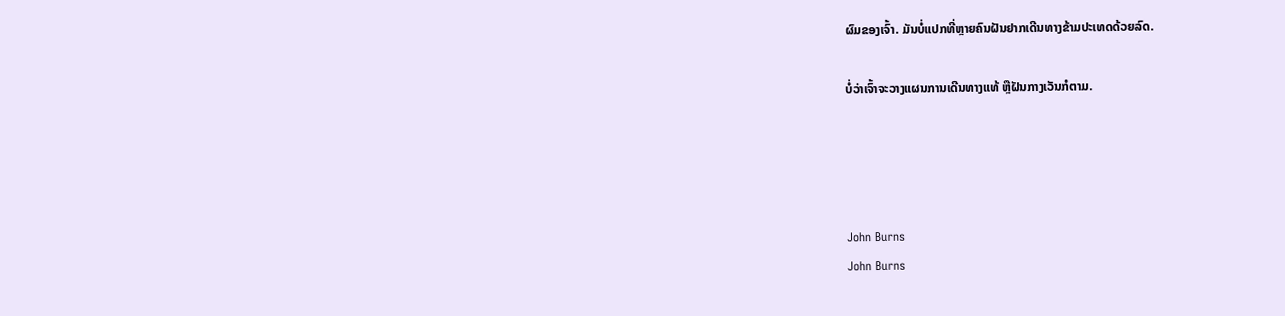ຜົມຂອງເຈົ້າ. ມັນບໍ່ແປກທີ່ຫຼາຍຄົນຝັນຢາກເດີນທາງຂ້າມປະເທດດ້ວຍລົດ.

ບໍ່ວ່າເຈົ້າຈະວາງແຜນການເດີນທາງແທ້ ຫຼືຝັນກາງເວັນກໍຕາມ.




John Burns
John Burns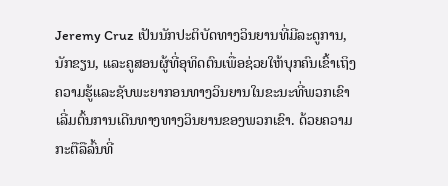Jeremy Cruz ເປັນນັກປະຕິບັດທາງວິນຍານທີ່ມີລະດູການ, ນັກຂຽນ, ແລະຄູສອນຜູ້ທີ່ອຸທິດຕົນເພື່ອຊ່ວຍໃຫ້ບຸກຄົນເຂົ້າເຖິງຄວາມຮູ້ແລະຊັບພະຍາກອນທາງວິນຍານໃນຂະນະທີ່ພວກເຂົາເລີ່ມຕົ້ນການເດີນທາງທາງວິນຍານຂອງພວກເຂົາ. ດ້ວຍຄວາມກະຕືລືລົ້ນທີ່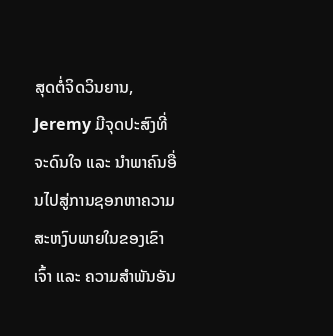ສຸດຕໍ່ຈິດວິນຍານ, Jeremy ມີຈຸດປະສົງທີ່ຈະດົນໃຈ ແລະ ນຳພາຄົນອື່ນໄປສູ່ການຊອກຫາຄວາມສະຫງົບພາຍໃນຂອງເຂົາເຈົ້າ ແລະ ຄວາມສຳພັນອັນ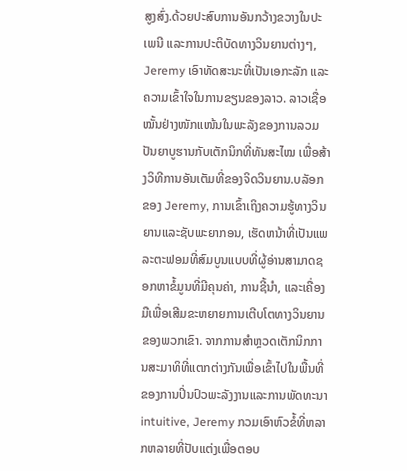ສູງສົ່ງ.ດ້ວຍປະສົບການອັນກວ້າງຂວາງໃນປະເພນີ ແລະການປະຕິບັດທາງວິນຍານຕ່າງໆ, Jeremy ເອົາທັດສະນະທີ່ເປັນເອກະລັກ ແລະຄວາມເຂົ້າໃຈໃນການຂຽນຂອງລາວ. ລາວເຊື່ອໝັ້ນຢ່າງໜັກແໜ້ນໃນພະລັງຂອງການລວມປັນຍາບູຮານກັບເຕັກນິກທີ່ທັນສະໄໝ ເພື່ອສ້າງວິທີການອັນເຕັມທີ່ຂອງຈິດວິນຍານ.ບລັອກຂອງ Jeremy, ການເຂົ້າເຖິງຄວາມຮູ້ທາງວິນຍານແລະຊັບພະຍາກອນ, ເຮັດຫນ້າທີ່ເປັນແພລະຕະຟອມທີ່ສົມບູນແບບທີ່ຜູ້ອ່ານສາມາດຊອກຫາຂໍ້ມູນທີ່ມີຄຸນຄ່າ, ການຊີ້ນໍາ, ແລະເຄື່ອງມືເພື່ອເສີມຂະຫຍາຍການເຕີບໂຕທາງວິນຍານຂອງພວກເຂົາ. ຈາກການສໍາຫຼວດເຕັກນິກການສະມາທິທີ່ແຕກຕ່າງກັນເພື່ອເຂົ້າໄປໃນພື້ນທີ່ຂອງການປິ່ນປົວພະລັງງານແລະການພັດທະນາ intuitive, Jeremy ກວມເອົາຫົວຂໍ້ທີ່ຫລາກຫລາຍທີ່ປັບແຕ່ງເພື່ອຕອບ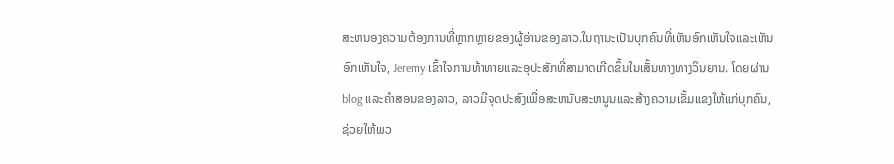ສະຫນອງຄວາມຕ້ອງການທີ່ຫຼາກຫຼາຍຂອງຜູ້ອ່ານຂອງລາວ.ໃນຖານະເປັນບຸກຄົນທີ່ເຫັນອົກເຫັນໃຈແລະເຫັນອົກເຫັນໃຈ, Jeremy ເຂົ້າໃຈການທ້າທາຍແລະອຸປະສັກທີ່ສາມາດເກີດຂຶ້ນໃນເສັ້ນທາງທາງວິນຍານ. ໂດຍຜ່ານ blog ແລະຄໍາສອນຂອງລາວ, ລາວມີຈຸດປະສົງເພື່ອສະຫນັບສະຫນູນແລະສ້າງຄວາມເຂັ້ມແຂງໃຫ້ແກ່ບຸກຄົນ, ຊ່ວຍໃຫ້ພວ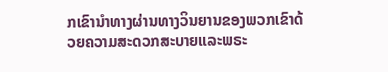ກເຂົານໍາທາງຜ່ານທາງວິນຍານຂອງພວກເຂົາດ້ວຍຄວາມສະດວກສະບາຍແລະພຣະ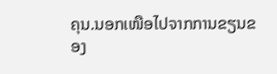ຄຸນ.ນອກເໜືອໄປຈາກການຂຽນຂອງ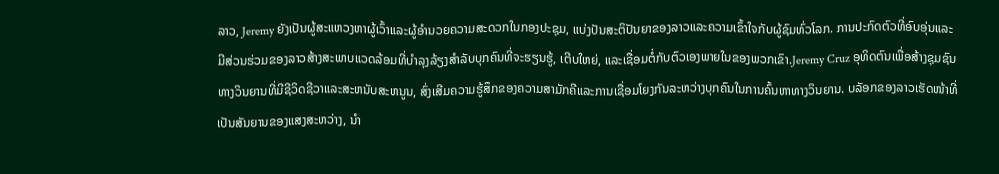ລາວ, Jeremy ຍັງເປັນຜູ້ສະແຫວງຫາຜູ້ເວົ້າແລະຜູ້ອໍານວຍຄວາມສະດວກໃນກອງປະຊຸມ, ແບ່ງປັນສະຕິປັນຍາຂອງລາວແລະຄວາມເຂົ້າໃຈກັບຜູ້ຊົມທົ່ວໂລກ. ການປະກົດຕົວທີ່ອົບອຸ່ນແລະມີສ່ວນຮ່ວມຂອງລາວສ້າງສະພາບແວດລ້ອມທີ່ບໍາລຸງລ້ຽງສໍາລັບບຸກຄົນທີ່ຈະຮຽນຮູ້, ເຕີບໃຫຍ່, ແລະເຊື່ອມຕໍ່ກັບຕົວເອງພາຍໃນຂອງພວກເຂົາ.Jeremy Cruz ອຸທິດຕົນເພື່ອສ້າງຊຸມຊົນທາງວິນຍານທີ່ມີຊີວິດຊີວາແລະສະຫນັບສະຫນູນ, ສົ່ງເສີມຄວາມຮູ້ສຶກຂອງຄວາມສາມັກຄີແລະການເຊື່ອມໂຍງກັນລະຫວ່າງບຸກຄົນໃນການຄົ້ນຫາທາງວິນຍານ. ບລັອກຂອງລາວເຮັດໜ້າທີ່ເປັນສັນຍານຂອງແສງສະຫວ່າງ, ນໍາ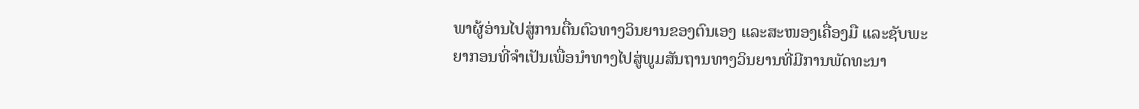ພາຜູ້ອ່ານໄປສູ່ການຕື່ນຕົວທາງວິນຍານຂອງຕົນເອງ ແລະສະໜອງເຄື່ອງມື ແລະຊັບພະຍາກອນທີ່ຈໍາເປັນເພື່ອນໍາທາງໄປສູ່ພູມສັນຖານທາງວິນຍານທີ່ມີການພັດທະນາ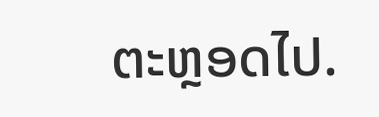ຕະຫຼອດໄປ.